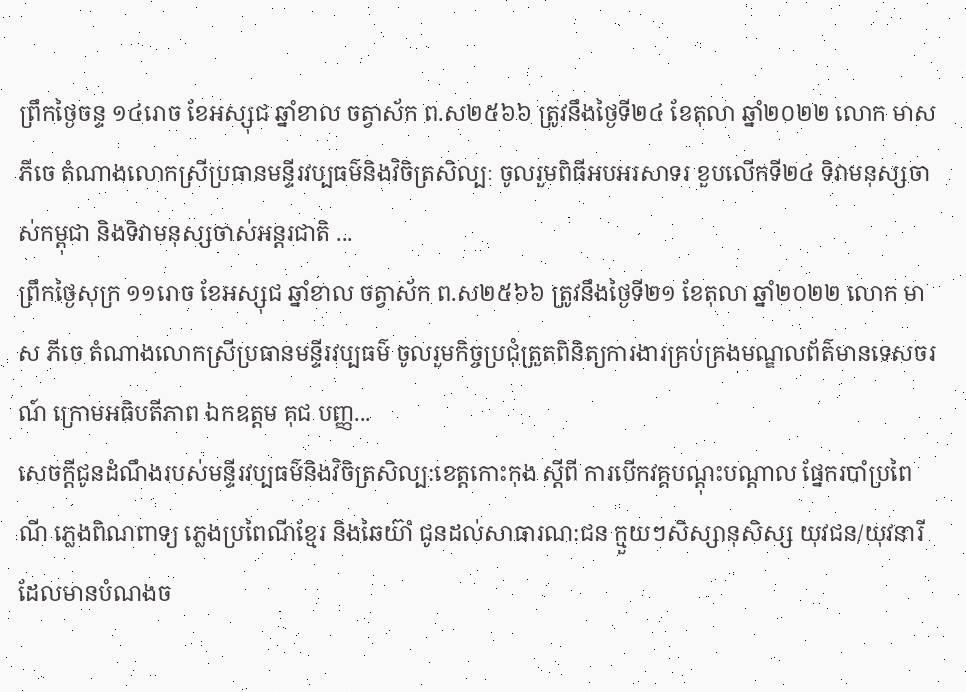ព្រឹកថ្ងៃចន្ទ ១៤រោច ខែអស្សុជ ឆ្នាំខាល ចត្វាស័ក ព.ស២៥៦៦ ត្រូវនឹងថ្ងៃទី២៤ ខែតុលា ឆ្នាំ២០២២ លោក មាស ភីចេ តំណាងលោកស្រីប្រធានមន្ទីរវប្បធម៌និងវិចិត្រសិល្បៈ ចូលរួមពិធីអបអរសាទរ ខួបលេីកទី២៤ ទិវាមនុស្សចាស់កម្ពុជា និងទិវាមនុស្សចាស់អន្តរជាតិ ...
ព្រឹកថ្ងៃសុក្រ ១១រោច ខែអស្សុជ ឆ្នាំខាល ចត្វាស័ក ព.ស២៥៦៦ ត្រូវនឹងថ្ងៃទី២១ ខែតុលា ឆ្នាំ២០២២ លោក មាស ភីចេ តំណាងលោកស្រីប្រធានមន្ទីរវប្បធម៌ ចូលរួមកិច្ចប្រជុំត្រួតពិនិត្យការងារគ្រប់គ្រងមណ្ឌលព័ត៌មានទេសចរណ៍ ក្រោមអធិបតីភាព ឯកឧត្ដម គុជ បញ្ញ...
សេចក្ដីជូនដំណឹងរបស់មន្ទីរវប្បធម៌និងវិចិត្រសិល្ប:ខេត្តកោះកុង ស្ដីពី ការបេីកវគ្គបណ្ដុះបណ្ដាល ផ្នែករបាំប្រពៃណី ភ្លេងពិណពាទ្យ ភ្លេងប្រពៃណីខ្មែរ និងឆៃយ៊ាំ ជូនដល់សាធារណ:ជន ក្មួយៗសិស្សានុសិស្ស យុវជន/យុវនារី ដែលមានបំណងច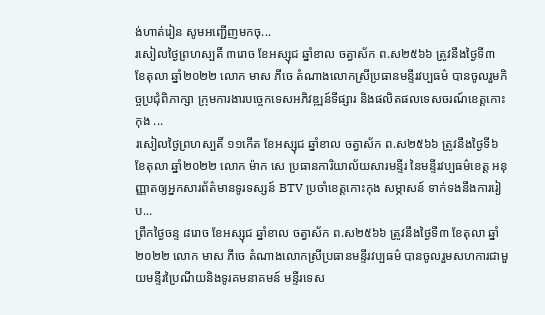ង់ហាត់រៀន សូមអញ្ជេីញមកចុ...
រសៀលថ្ងៃព្រហស្បតិ៍ ៣រោច ខែអស្សុជ ឆ្នាំខាល ចត្វាស័ក ព.ស២៥៦៦ ត្រូវនឹងថ្ងៃទី៣ ខែតុលា ឆ្នាំ២០២២ លោក មាស ភីចេ តំណាងលោកស្រីប្រធានមន្ទីរវប្បធម៌ បានចូលរួមកិច្ចប្រជុំពិភាក្សា ក្រុមការងារបច្ចេកទេសអភិវឌ្ឍន៍ទីផ្សារ និងផលិតផលទេសចរណ៍ខេត្តកោះកុង ...
រសៀលថ្ងៃព្រហស្បតិ៍ ១១កេីត ខែអស្សុជ ឆ្នាំខាល ចត្វាស័ក ព.ស២៥៦៦ ត្រូវនឹងថ្ងៃទី៦ ខែតុលា ឆ្នាំ២០២២ លោក ម៉ាក សេ ប្រធានការិយាល័យសារមន្ទីរ នៃមន្ទីរវប្បធម៌ខេត្ត អនុញ្ញាតឲ្យអ្នកសារព័ត៌មានទូរទស្សន៍ BTV ប្រចាំខេត្តកោះកុង សម្ភាសន៍ ទាក់ទងនឹងការរៀប...
ព្រឹកថ្ងៃចន្ទ ៨រោច ខែអស្សុជ ឆ្នាំខាល ចត្វាស័ក ព.ស២៥៦៦ ត្រូវនឹងថ្ងៃទី៣ ខែតុលា ឆ្នាំ២០២២ លោក មាស ភីចេ តំណាងលោកស្រីប្រធានមន្ទីរវប្បធម៌ បានចូលរួមសហការជាមួយមន្ទីរប្រៃណីយនិងទូរគមនាគមន៍ មន្ទីរទេស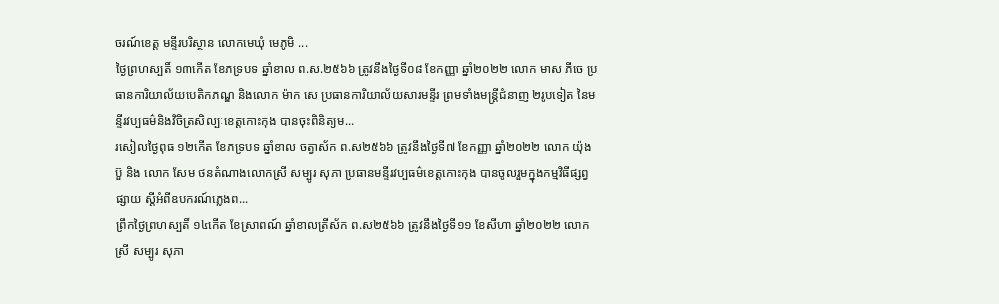ចរណ៍ខេត្ត មន្ទីរបរិស្ថាន លោកមេឃុំ មេភូមិ ...
ថ្ងៃព្រហស្បតិ៍ ១៣កើត ខែភទ្របទ ឆ្នាំខាល ព.ស.២៥៦៦ ត្រូវនឹងថ្ងៃទី០៨ ខែកញ្ញា ឆ្នាំ២០២២ លោក មាស ភីចេ ប្រធានការិយាល័យបេតិកភណ្ឌ និងលោក ម៉ាក សេ ប្រធានការិយាល័យសារមន្ទីរ ព្រមទាំងមន្ត្រីជំនាញ ២រូបទៀត នៃមន្ទីរវប្បធម៌និងវិចិត្រសិល្បៈខេត្តកោះកុង បានចុះពិនិត្យម...
រសៀលថ្ងៃពុធ ១២កេីត ខែភទ្របទ ឆ្នាំខាល ចត្វាស័ក ព.ស២៥៦៦ ត្រូវនឹងថ្ងៃទី៧ ខែកញ្ញា ឆ្នាំ២០២២ លោក យ៉ុង ប៊ួ និង លោក សែម ថនតំណាងលោកស្រី សម្បូរ សុភា ប្រធានមន្ទីរវប្បធម៌ខេត្តកោះកុង បានចូលរួមក្នុងកម្មវិធីផ្សព្វផ្សាយ ស្ដីអំពីឧបករណ៍ភ្លេងព...
ព្រឹកថ្ងៃព្រហស្បតិ៍ ១៤កេីត ខែស្រាពណ៍ ឆ្នាំខាលត្រីស័ក ព.ស២៥៦៦ ត្រូវនឹងថ្ងៃទី១១ ខែសីហា ឆ្នាំ២០២២ លោកស្រី សម្បូរ សុភា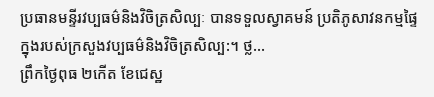ប្រធានមន្ទីរវប្បធម៌និងវិចិត្រសិល្បៈ បានទទួលស្វាគមន៍ ប្រតិភូសាវនកម្មផ្ទៃក្នុងរបស់ក្រសួងវប្បធម៌និងវិចិត្រសិល្ប:។ ថ្ល...
ព្រឹកថ្ងៃពុធ ២កេីត ខែជេស្ឋ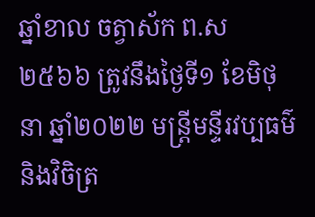ឆ្នាំខាល ចត្វាស័ក ព.ស២៥៦៦ ត្រូវនឹងថ្ងៃទី១ ខែមិថុនា ឆ្នាំ២០២២ មន្រ្តីមន្ទីរវប្បធម៌និងវិចិត្រ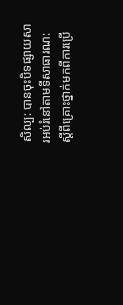សិល្ប: បានចុះបិទផ្សាយសារអប់រំនៅតាមទីសាធារណ: ស្ដីពីគ្រោះថ្នាក់មកពីការប្រេី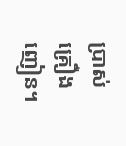ប្រាស់គ្រឿងញៀន។